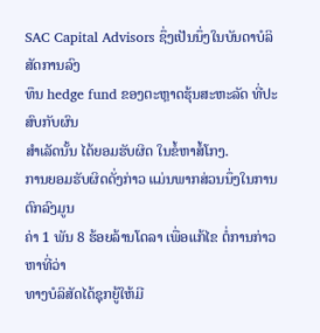SAC Capital Advisors ຊຶ່ງເປັນນຶ່ງໃນບັນດາບໍລິສັດການລົງ
ທຶນ hedge fund ຂອງຕະຫຼາດຮຸ້ນສະຫະລັດ ທີ່ປະສົບກັບຜົນ
ສຳເລັດນັ້ນ ໄດ້ຍອມຮັບຜິດ ໃນຂໍ້ຫາສໍ້ໂກງ.
ການຍອມຮັບຜິດດັ່ງກ່າວ ແມ່ນພາກສ່ວນນຶ່ງໃນການຕົກລົງມູນ
ຄ່າ 1 ພັນ 8 ຮ້ອຍລ້ານໂດລາ ເພື່ອແກ້ໄຂ ຕໍ່ການກ່າວຫາທີ່ວ່າ
ທາງບໍລິສັດໄດ້ຊຸກຍູ້ໃຫ້ມີ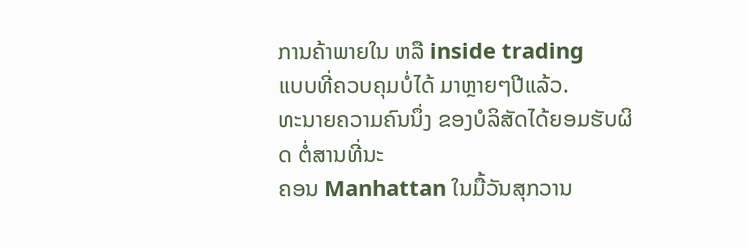ການຄ້າພາຍໃນ ຫລື inside trading
ແບບທີ່ຄວບຄຸມບໍ່ໄດ້ ມາຫຼາຍໆປີແລ້ວ.
ທະນາຍຄວາມຄົນນຶ່ງ ຂອງບໍລິສັດໄດ້ຍອມຮັບຜິດ ຕໍ່ສານທີ່ນະ
ຄອນ Manhattan ໃນມື້ວັນສຸກວານ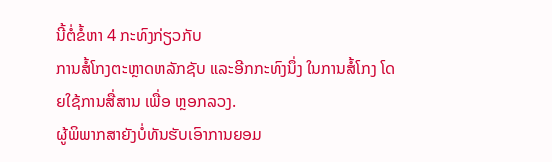ນີ້ຕໍ່ຂໍ້ຫາ 4 ກະທົງກ່ຽວກັບ
ການສໍ້ໂກງຕະຫຼາດຫລັກຊັບ ແລະອີກກະທົງນຶ່ງ ໃນການສໍ້ໂກງ ໂດຍໃຊ້ການສື່ສານ ເພື່ອ ຫຼອກລວງ.
ຜູ້ພິພາກສາຍັງບໍ່ທັນຮັບເອົາການຍອມ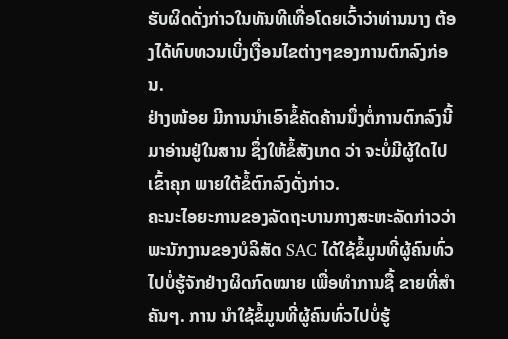ຮັບຜິດດັ່ງກ່າວໃນທັນທີເທື່ອໂດຍເວົ້າວ່າທ່ານນາງ ຕ້ອງໄດ້ທົບທວນເບິ່ງເງື່ອນໄຂຕ່າງໆຂອງການຕົກລົງກ່ອນ.
ຢ່າງໜ້ອຍ ມີການນຳເອົາຂໍ້ຄັດຄ້ານນຶ່ງຕໍ່ການຕົກລົງນີ້ ມາອ່ານຢູ່ໃນສານ ຊຶ່ງໃຫ້ຂໍ້ສັງເກດ ວ່າ ຈະບໍ່ມີຜູ້ໃດໄປເຂົ້າຄຸກ ພາຍໃຕ້ຂໍ້ຕົກລົງດັ່ງກ່າວ.
ຄະນະໄອຍະການຂອງລັດຖະບານກາງສະຫະລັດກ່າວວ່າ ພະນັກງານຂອງບໍລິສັດ SAC ໄດ້ໃຊ້ຂໍ້ມູນທີ່ຜູ້ຄົນທົ່ວໄປບໍ່ຮູ້ຈັກຢ່າງຜິດກົດໝາຍ ເພື່ອທຳການຊື້ ຂາຍທີ່ສຳຄັນໆ. ການ ນຳໃຊ້ຂໍ້ມູນທີ່ຜູ້ຄົນທົ່ວໄປບໍ່ຮູ້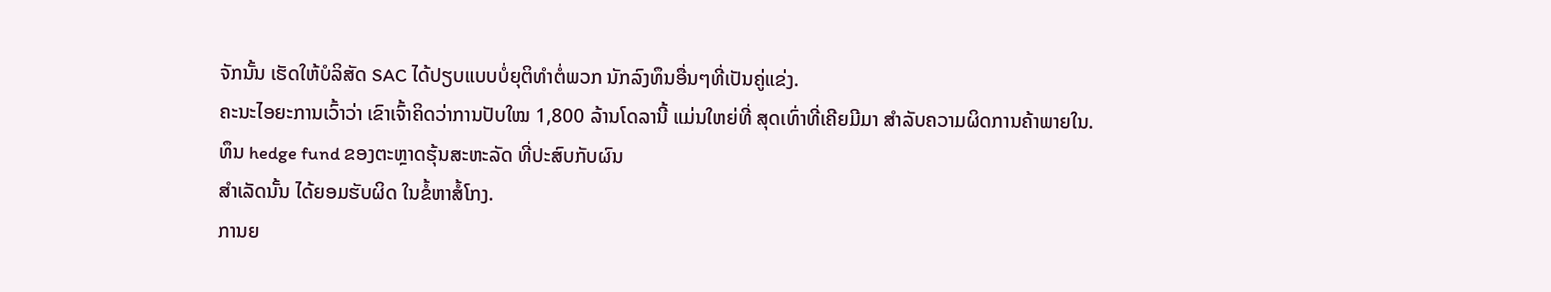ຈັກນັ້ນ ເຮັດໃຫ້ບໍລິສັດ SAC ໄດ້ປຽບແບບບໍ່ຍຸຕິທຳຕໍ່ພວກ ນັກລົງທຶນອື່ນໆທີ່ເປັນຄູ່ແຂ່ງ.
ຄະນະໄອຍະການເວົ້າວ່າ ເຂົາເຈົ້າຄິດວ່າການປັບໃໝ 1,800 ລ້ານໂດລານີ້ ແມ່ນໃຫຍ່ທີ່ ສຸດເທົ່າທີ່ເຄີຍມີມາ ສຳລັບຄວາມຜິດການຄ້າພາຍໃນ.
ທຶນ hedge fund ຂອງຕະຫຼາດຮຸ້ນສະຫະລັດ ທີ່ປະສົບກັບຜົນ
ສຳເລັດນັ້ນ ໄດ້ຍອມຮັບຜິດ ໃນຂໍ້ຫາສໍ້ໂກງ.
ການຍ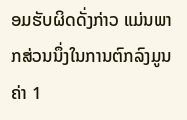ອມຮັບຜິດດັ່ງກ່າວ ແມ່ນພາກສ່ວນນຶ່ງໃນການຕົກລົງມູນ
ຄ່າ 1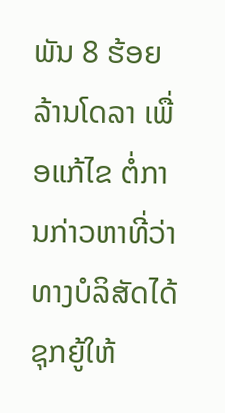ພັນ 8 ຮ້ອຍລ້ານໂດລາ ເພື່ອແກ້ໄຂ ຕໍ່ການກ່າວຫາທີ່ວ່າ
ທາງບໍລິສັດໄດ້ຊຸກຍູ້ໃຫ້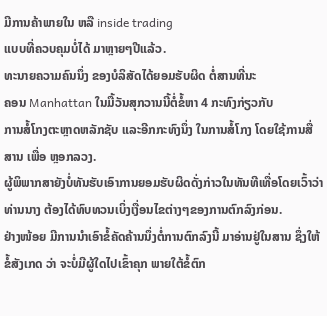ມີການຄ້າພາຍໃນ ຫລື inside trading
ແບບທີ່ຄວບຄຸມບໍ່ໄດ້ ມາຫຼາຍໆປີແລ້ວ.
ທະນາຍຄວາມຄົນນຶ່ງ ຂອງບໍລິສັດໄດ້ຍອມຮັບຜິດ ຕໍ່ສານທີ່ນະ
ຄອນ Manhattan ໃນມື້ວັນສຸກວານນີ້ຕໍ່ຂໍ້ຫາ 4 ກະທົງກ່ຽວກັບ
ການສໍ້ໂກງຕະຫຼາດຫລັກຊັບ ແລະອີກກະທົງນຶ່ງ ໃນການສໍ້ໂກງ ໂດຍໃຊ້ການສື່ສານ ເພື່ອ ຫຼອກລວງ.
ຜູ້ພິພາກສາຍັງບໍ່ທັນຮັບເອົາການຍອມຮັບຜິດດັ່ງກ່າວໃນທັນທີເທື່ອໂດຍເວົ້າວ່າທ່ານນາງ ຕ້ອງໄດ້ທົບທວນເບິ່ງເງື່ອນໄຂຕ່າງໆຂອງການຕົກລົງກ່ອນ.
ຢ່າງໜ້ອຍ ມີການນຳເອົາຂໍ້ຄັດຄ້ານນຶ່ງຕໍ່ການຕົກລົງນີ້ ມາອ່ານຢູ່ໃນສານ ຊຶ່ງໃຫ້ຂໍ້ສັງເກດ ວ່າ ຈະບໍ່ມີຜູ້ໃດໄປເຂົ້າຄຸກ ພາຍໃຕ້ຂໍ້ຕົກ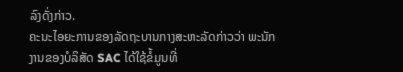ລົງດັ່ງກ່າວ.
ຄະນະໄອຍະການຂອງລັດຖະບານກາງສະຫະລັດກ່າວວ່າ ພະນັກງານຂອງບໍລິສັດ SAC ໄດ້ໃຊ້ຂໍ້ມູນທີ່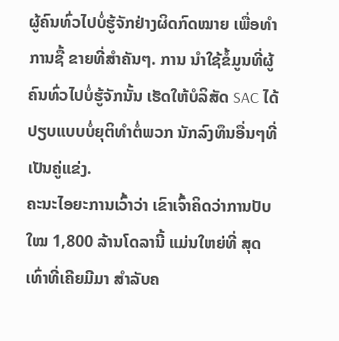ຜູ້ຄົນທົ່ວໄປບໍ່ຮູ້ຈັກຢ່າງຜິດກົດໝາຍ ເພື່ອທຳການຊື້ ຂາຍທີ່ສຳຄັນໆ. ການ ນຳໃຊ້ຂໍ້ມູນທີ່ຜູ້ຄົນທົ່ວໄປບໍ່ຮູ້ຈັກນັ້ນ ເຮັດໃຫ້ບໍລິສັດ SAC ໄດ້ປຽບແບບບໍ່ຍຸຕິທຳຕໍ່ພວກ ນັກລົງທຶນອື່ນໆທີ່ເປັນຄູ່ແຂ່ງ.
ຄະນະໄອຍະການເວົ້າວ່າ ເຂົາເຈົ້າຄິດວ່າການປັບໃໝ 1,800 ລ້ານໂດລານີ້ ແມ່ນໃຫຍ່ທີ່ ສຸດເທົ່າທີ່ເຄີຍມີມາ ສຳລັບຄ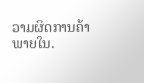ວາມຜິດການຄ້າພາຍໃນ.